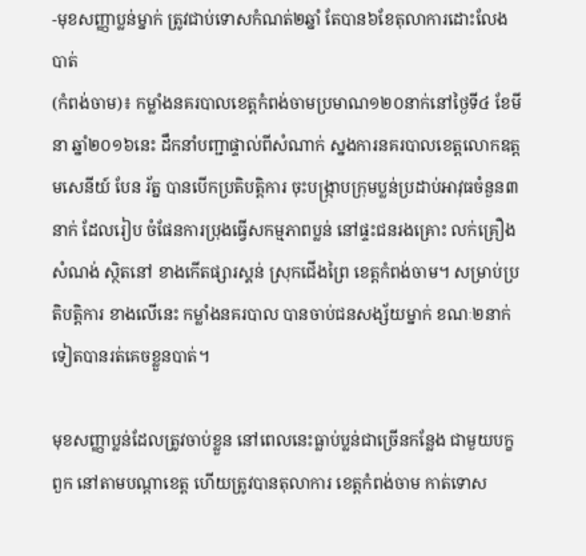-មុខសញ្ញាប្លន់ម្នាក់ ត្រូវជាប់ទោសកំណត់២ឆ្នាំ តែបាន៦ខែតុលាការដោះលែងបាត់
(កំពង់ចាម)៖ កម្លាំងនគរបាលខេត្តកំពង់ចាមប្រមាណ១២០នាក់នៅថ្ងៃទី៤ ខែមីនា ឆ្នាំ២០១៦នេះ ដឹកនាំបញ្ជាផ្ទាល់ពីសំណាក់ ស្នងការនគរបាលខេត្តលោកឧត្តមសេនីយ៍ បែន រ័ត្ន បានបើកប្រតិបត្តិការ ចុះបង្ក្រាបក្រុមប្លន់ប្រដាប់អាវុធចំនួន៣នាក់ ដែលរៀប ចំផែនការប្រុងធ្វើសកម្មភាពប្លន់ នៅផ្ទះជនរងគ្រោះ លក់គ្រឿងសំណង់ ស្ថិតនៅ ខាងកើតផ្សារស្គន់ ស្រុកជើងព្រៃ ខេត្តកំពង់ចាម។ សម្រាប់ប្រតិបត្តិការ ខាងលើនេះ កម្លាំងនគរបាល បានចាប់ជនសង្ស័យម្នាក់ ខណៈ២នាក់ទៀតបានរត់គេចខ្លួនបាត់។

មុខសញ្ញាប្លន់ដែលត្រូវចាប់ខ្លួន នៅពេលនេះធ្លាប់ប្លន់ជាច្រើនកន្លែង ជាមួយបក្ខពួក នៅតាមបណ្តាខេត្ត ហើយត្រូវបានតុលាការ ខេត្តកំពង់ចាម កាត់ទោស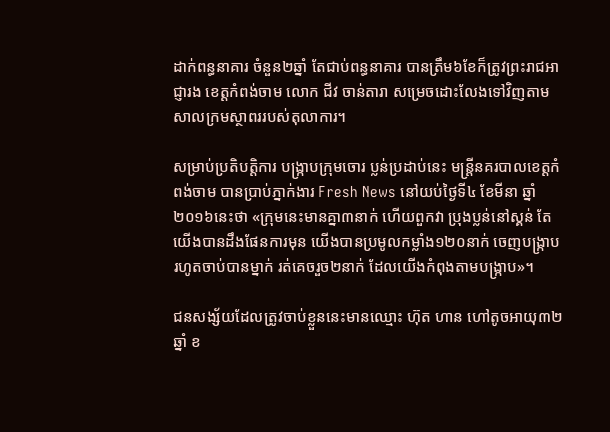ដាក់ពន្ធនាគារ ចំនួន២ឆ្នាំ តែជាប់ពន្ធនាគារ បានត្រឹម៦ខែក៏ត្រូវព្រះរាជអាជ្ញារង ខេត្តកំពង់ចាម លោក ជីវ ចាន់តារា សម្រេចដោះលែងទៅវិញតាមសាលក្រមស្ថាពររបស់តុលាការ។

សម្រាប់ប្រតិបត្តិការ បង្ក្រាបក្រុមចោរ ប្លន់ប្រដាប់នេះ មន្រ្តីនគរបាលខេត្តកំពង់ចាម បានប្រាប់ភ្នាក់ងារ Fresh News នៅយប់ថ្ងៃទី៤ ខែមីនា ឆ្នាំ២០១៦នេះថា «ក្រុមនេះមានគ្នា៣នាក់ ហើយពួកវា ប្រុងប្លន់នៅស្គន់ តែយើងបានដឹងផែនការមុន យើងបានប្រមូលកម្លាំង១២០នាក់ ចេញបង្ក្រាបរហូតចាប់បានម្នាក់ រត់គេចរួច២នាក់ ដែលយើងកំពុងតាមបង្ក្រាប»។

ជនសង្ស័យដែលត្រូវចាប់ខ្លួននេះមានឈ្មោះ ហ៊ុត ហាន ហៅតូចអាយុ៣២ឆ្នាំ ខ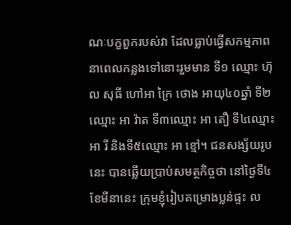ណៈបក្ខពួករបស់វា ដែលធ្លាប់ធ្វើសកម្មភាព នាពេលកន្លងទៅនោះរួមមាន ទី១ ឈ្មោះ ហ៊ុល សុធី ហៅអា ក្រៃ ថោង អាយុ៤០ឆ្នាំ ទី២ឈ្មោះ អា វ៉ាត ទី៣ឈ្មោះ អា តឿ ទី៤ឈ្មោះ អា រី និងទី៥ឈ្មោះ អា ខ្មៅ។ ជនសង្ស័យរូបនេះ បានឆ្លើយប្រាប់សមត្ថកិច្ចថា នៅថ្ងៃទី៤ ខែមីនានេះ ក្រុមខ្ញុំរៀបគម្រោងប្លន់ផ្ទះ ល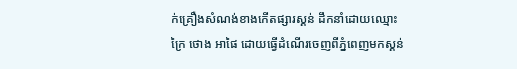ក់គ្រឿងសំណង់ខាងកើតផ្សារស្គន់ ដឹកនាំដោយឈ្មោះ ក្រៃ ថោង អាផៃ ដោយធ្វើដំណើរចេញពីភ្នំពេញមកស្គន់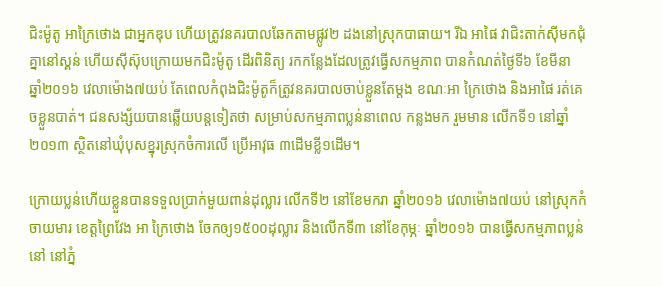ជិះម៉ូតូ អាក្រៃថោង ជាអ្នកឌុប ហើយត្រូវនគរបាលឆែកតាមផ្លូវ២ ដងនៅស្រុកបាធាយ។ រីឯ អាផៃ វាជិះតាក់ស៊ីមកជុំគ្នានៅស្គន់ ហើយស៊ីស៊ុបក្រោយមកជិះម៉ូតូ ដើរពិនិត្យ រកកន្លែងដែលត្រូវធ្វើសកម្មភាព បានកំណត់ថ្ងៃទី៦ ខែមីនា ឆ្នាំ២០១៦ វេលាម៉ោង៧យប់ តែពេលកំពុងជិះម៉ូតូក៏ត្រូវនគរបាលចាប់ខ្លួនតែម្តង ខណៈអា ក្រៃថោង និងអាផៃ រត់គេចខ្លួនបាត់។ ជនសង្ស័យបានឆ្លើយបន្តទៀតថា សម្រាប់សកម្មភាពប្លន់នាពេល កន្លងមក រួមមាន លើកទី១ នៅឆ្នាំ២០១៣ ស្ថិតនៅឃុំបុសខ្នុរស្រុកចំការលើ ប្រើអាវុធ ៣ដើមខ្លី១ដើម។

ក្រោយប្លន់ហើយខ្លួនបានទទួលប្រាក់មួយពាន់ដុល្លារ លើកទី២ នៅខែមករា ឆ្នាំ២០១៦ វេលាម៉ោង៧យប់ នៅស្រុកកំចាយមារ ខេត្តព្រៃវែង អា ក្រៃថោង ចែកឲ្យ១៥០០ដុល្លារ និងលើកទី៣ នៅខែកុម្ភៈ ឆ្នាំ២០១៦ បានធ្វើសកម្មភាពប្លន់នៅ នៅភ្នំ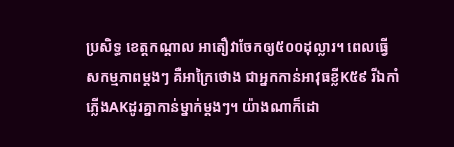ប្រសិទ្ធ ខេត្តកណ្តាល អាតឿវាចែកឲ្យ៥០០ដុល្លារ។ ពេលធ្វើសកម្មភាពម្តងៗ គឺអាក្រៃថោង ជាអ្នកកាន់អាវុធខ្លីK៥៩ រីឯកាំភ្លើងAKដូរគ្នាកាន់ម្នាក់ម្តងៗ។ យ៉ាងណាក៏ដោ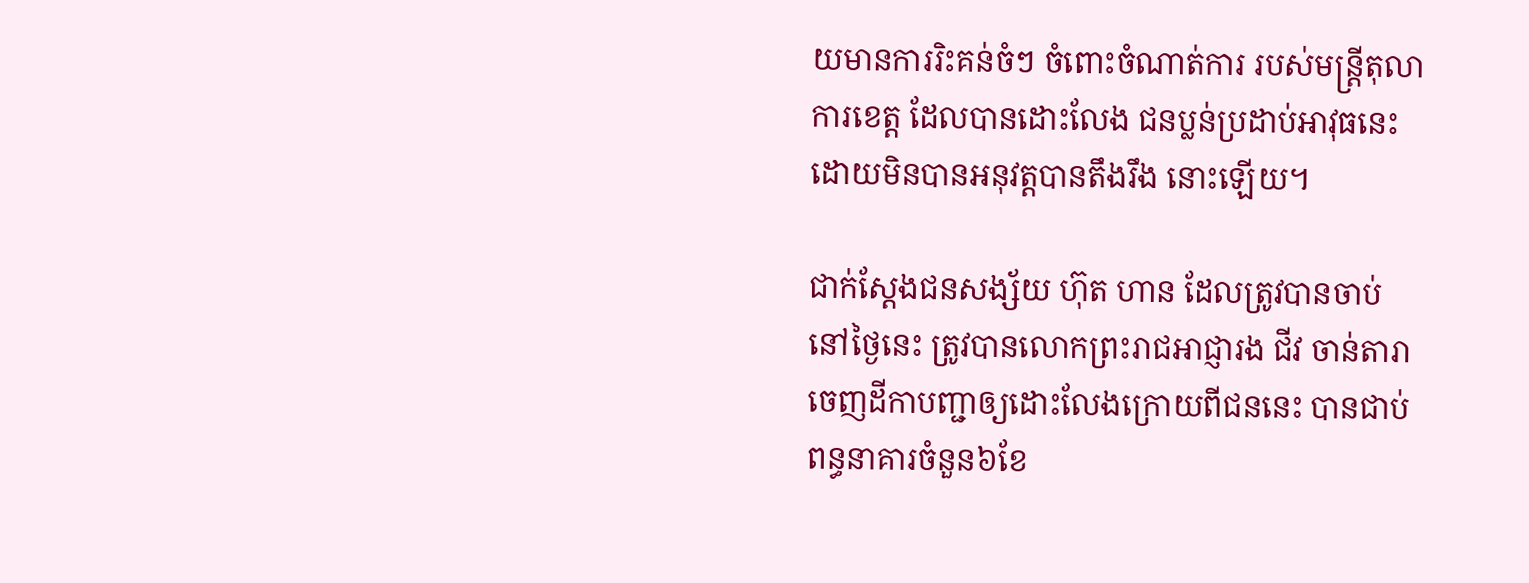យមានការរិះគន់ចំៗ ចំពោះចំណាត់ការ របស់មន្រ្តីតុលាការខេត្ត ដែលបានដោះលែង ជនប្លន់ប្រដាប់អាវុធនេះ ដោយមិនបានអនុវត្តបានតឹងរឹង នោះឡើយ។

ជាក់ស្តែងជនសង្ស័យ ហ៊ុត ហាន ដែលត្រូវបានចាប់ នៅថ្ងៃនេះ ត្រូវបានលោកព្រះរាជអាជ្ញារង ជីវ ចាន់តារា ចេញដីកាបញ្ជាឲ្យដោះលែងក្រោយពីជននេះ បានជាប់ពន្ធនាគារចំនួន៦ខែ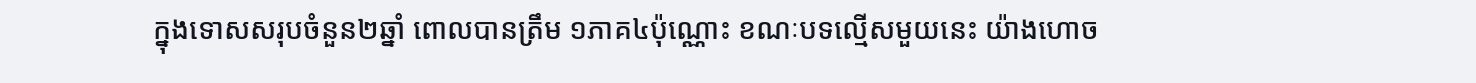ក្នុងទោសសរុបចំនួន២ឆ្នាំ ពោលបានត្រឹម ១ភាគ៤ប៉ុណ្ណោះ ខណៈបទល្មើសមួយនេះ យ៉ាងហោច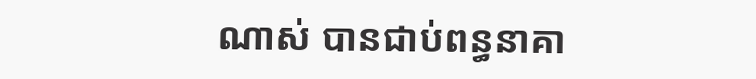ណាស់ បានជាប់ពន្ធនាគា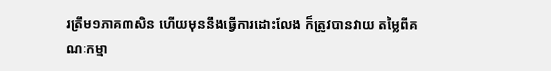រត្រឹម១ភាគ៣សិន ហើយមុននឹងធ្វើការដោះលែង ក៏ត្រូវបានវាយ តម្លៃពីគណៈកម្មា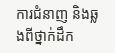ការជំនាញ និងឆ្លងពីថ្នាក់ដឹក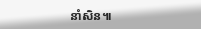នាំសិន៕